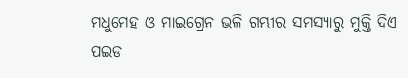ମଧୁମେହ ଓ ମାଇଗ୍ରେନ ଭଳି ଗମ୍ଭୀର ସମସ୍ୟାରୁ ମୁକ୍ତି ଦିଏ ପଇଡ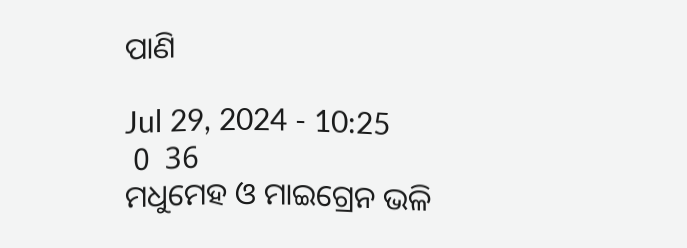ପାଣି

Jul 29, 2024 - 10:25
 0  36
ମଧୁମେହ ଓ ମାଇଗ୍ରେନ ଭଳି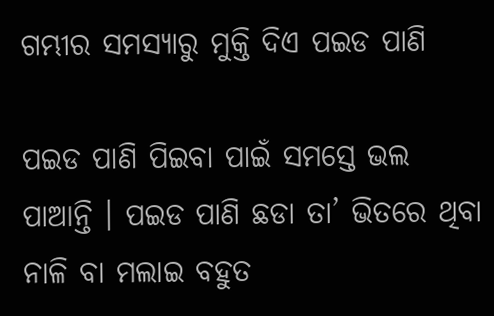ଗମ୍ଭୀର ସମସ୍ୟାରୁ ମୁକ୍ତି ଦିଏ ପଇଡ ପାଣି

ପଇଡ ପାଣି ପିଇବା ପାଇଁ ସମସ୍ତେ ଭଲ ପାଆନ୍ତି । ପଇଡ ପାଣି ଛଡା ତା’ ଭିତରେ ଥିବା ନାଳି ବା ମଲାଇ ବହୁତ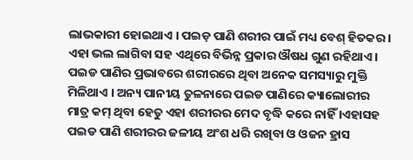ଲାଭକାରୀ ହୋଇଥାଏ । ପଇଡ଼ ପାଣି ଶରୀର ପାଇଁ ମଧ୍ୟ ବେଶ୍ ହିତକର ।  ଏହା ଭଲ ଲାଗିବା ସହ ଏଥିରେ ବିଭିନ୍ନ ପ୍ରକାର ଔଷଧ ଗୁଣ ରହିଥାଏ । ପଇଡ ପାଣିର ପ୍ରଭାବରେ ଶରୀରରେ ଥିବା ଅନେକ ସମସ୍ୟାରୁ ମୁକ୍ତି ମିଳିଥାଏ । ଅନ୍ୟ ପାନୀୟ ତୁଳନାରେ ପଇଡ ପାଣିରେ କ୍ୟାଲୋରୀର ମାତ୍ର କମ୍ ଥିବା ହେତୁ ଏହା ଶରୀରର ମେଦ ବୃଦ୍ଧି କରେ ନାହିଁ ।ଏହାସହ ପଇଡ ପାଣି ଶରୀରର ଜଳୀୟ ଅଂଶ ଧରି ରଖିବା ଓ ଓଜନ ହ୍ରାସ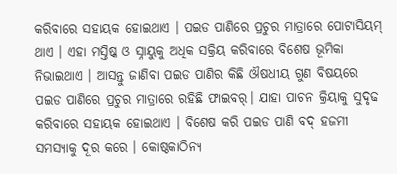କରିବାରେ ସହାୟକ ହୋଇଥାଏ । ପଇଡ ପାଣିରେ ପ୍ରଚୁର ମାତ୍ରାରେ ପୋଟାସିୟମ୍ ଥାଏ । ଏହା ମସ୍ତିଷ୍କ ଓ ସ୍ନାୟୁକୁ ଅଧିକ ସକ୍ରିୟ କରିବାରେ ବିଶେଷ ଭୂମିକା ନିଭାଇଥାଏ । ଆସନ୍ତୁ ଜାଣିବା ପଇଡ ପାଣିର କିଛି ଔଷଧୀୟ ଗୁଣ ବିଷୟରେ
ପଇଡ ପାଣିରେ ପ୍ରଚୁର ମାତ୍ରାରେ ରହିଛି ଫାଇବର୍। ଯାହା ପାଚନ କ୍ରିୟାକୁ ସୁଦୃଢ କରିବାରେ ସହାୟକ ହୋଇଥାଏ । ବିଶେଷ କରି ପଇଡ ପାଣି ବଦ୍ ହଜମୀ ସମସ୍ୟାକୁ ଦୂର କରେ । କୋଷ୍ଠକାଠିନ୍ୟ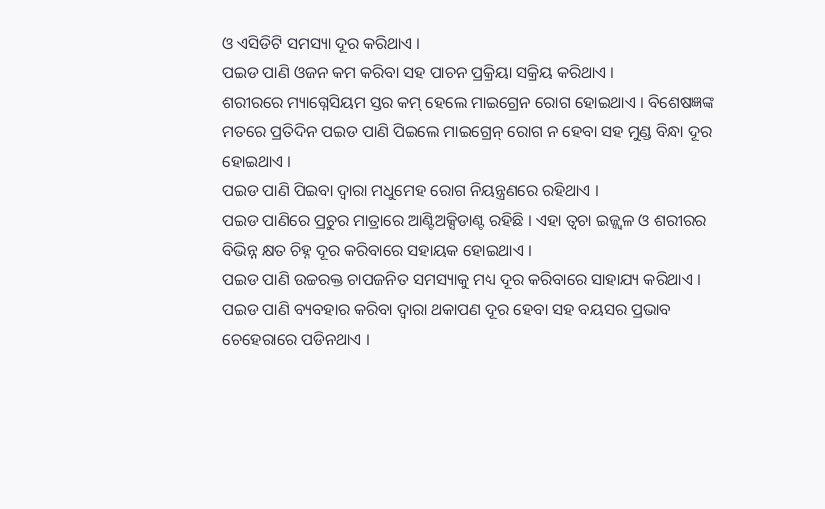ଓ ଏସିଡିଟି ସମସ୍ୟା ଦୂର କରିଥାଏ ।
ପଇଡ ପାଣି ଓଜନ କମ କରିବା ସହ ପାଚନ ପ୍ରକ୍ରିୟା ସକ୍ରିୟ କରିଥାଏ ।
ଶରୀରରେ ମ୍ୟାଗ୍ନେସିୟମ ସ୍ତର କମ୍ ହେଲେ ମାଇଗ୍ରେନ ରୋଗ ହୋଇଥାଏ । ବିଶେଷଜ୍ଞଙ୍କ ମତରେ ପ୍ରତିଦିନ ପଇଡ ପାଣି ପିଇଲେ ମାଇଗ୍ରେନ୍ ରୋଗ ନ ହେବା ସହ ମୁଣ୍ଡ ବିନ୍ଧା ଦୂର ହୋଇଥାଏ ।
ପଇଡ ପାଣି ପିଇବା ଦ୍ୱାରା ମଧୁମେହ ରୋଗ ନିୟନ୍ତ୍ରଣରେ ରହିଥାଏ ।
ପଇଡ ପାଣିରେ ପ୍ରଚୁର ମାତ୍ରାରେ ଆଣ୍ଟିଅକ୍ସିଡାଣ୍ଟ ରହିଛି । ଏହା ତ୍ଵଚା ଇଜ୍ଜ୍ଵଳ ଓ ଶରୀରର ବିଭିନ୍ନ କ୍ଷତ ଚିହ୍ନ ଦୂର କରିବାରେ ସହାୟକ ହୋଇଥାଏ ।
ପଇଡ ପାଣି ଉଚ୍ଚରକ୍ତ ଚାପଜନିତ ସମସ୍ୟାକୁ ମଧ୍ୟ ଦୂର କରିବାରେ ସାହାଯ୍ୟ କରିଥାଏ ।
ପଇଡ ପାଣି ବ୍ୟବହାର କରିବା ଦ୍ୱାରା ଥକାପଣ ଦୂର ହେବା ସହ ବୟସର ପ୍ରଭାବ ଚେହେରାରେ ପଡିନଥାଏ ।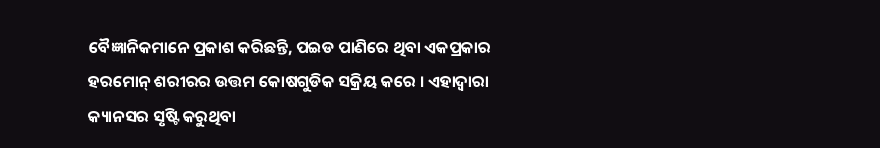ବୈଜ୍ଞାନିକମାନେ ପ୍ରକାଶ କରିଛନ୍ତି, ପଇଡ ପାଣିରେ ଥିବା ଏକପ୍ରକାର ହରମୋନ୍ ଶରୀରର ଉତ୍ତମ କୋଷଗୁଡିକ ସକ୍ରିୟ କରେ । ଏହାଦ୍ୱାରା କ୍ୟାନସର ସୃଷ୍ଟି କରୁଥିବା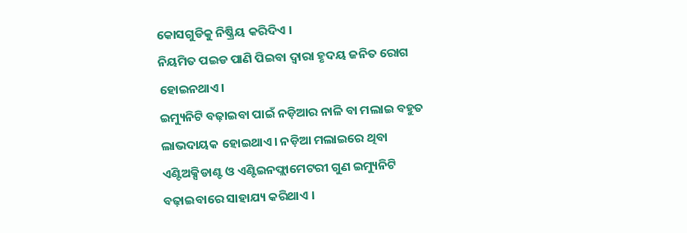କୋସଗୁଡିକୁ ନିଷ୍କ୍ରିୟ କରିଦିଏ ।
ନିୟମିତ ପଇଡ ପାଣି ପିଇବା ଦ୍ୱାରା ହୃଦୟ ଜନିତ ରୋଗ ହୋଇନଥାଏ।
ଇମ୍ୟୁନିଟି ବଢ଼ାଇବା ପାଇଁ ନଡ଼ିଆର ନାଳି ବା ମଲାଇ ବହୁତ ଲାଭଦାୟକ ହୋଇଥାଏ । ନଡ଼ିଆ ମଲାଇରେ ଥିବା ଏଣ୍ଟିଅକ୍ସିଡାଣ୍ଟ ଓ ଏଣ୍ଟିଇନଫ୍ଲାମେଟରୀ ଗୁଣ ଇମ୍ୟୁନିଟି ବଢ଼ାଇବାରେ ସାହାଯ୍ୟ କରିଥାଏ ।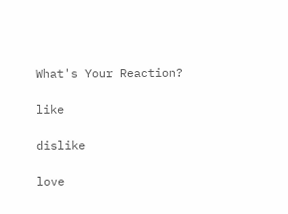What's Your Reaction?

like

dislike

love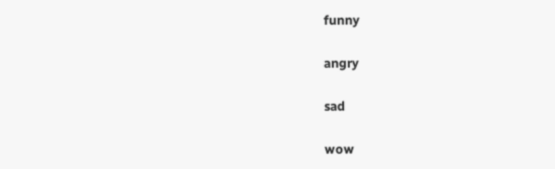funny

angry

sad

wow